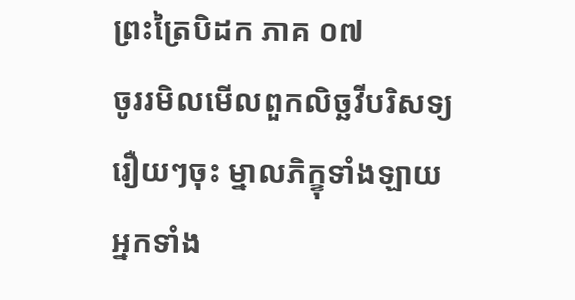ព្រះត្រៃបិដក ភាគ ០៧
ចូររមិលមើលពួកលិច្ឆវីបរិសទ្យរឿយៗចុះ ម្នាលភិក្ខុទាំងឡាយ អ្នកទាំង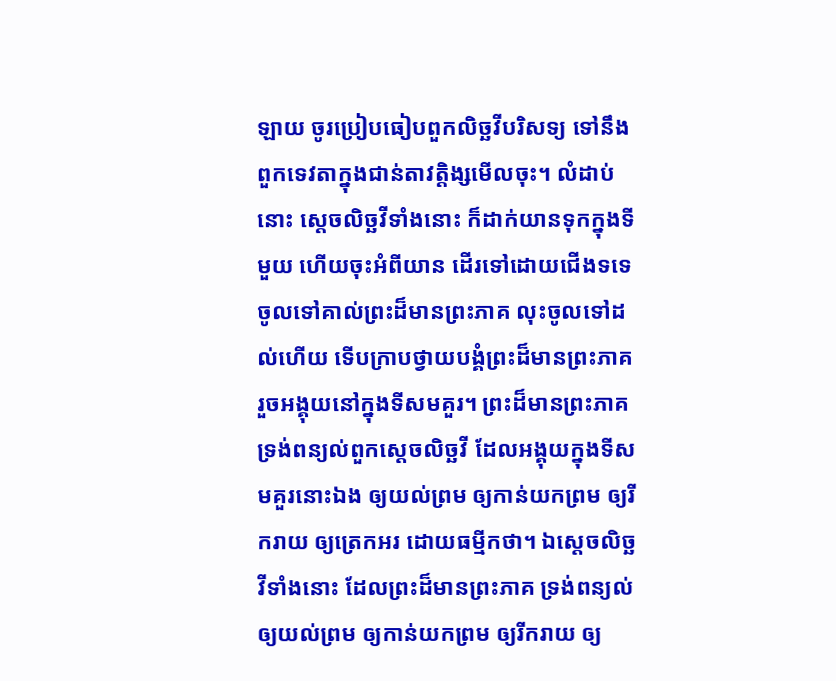ឡាយ ចូរប្រៀបធៀបពួកលិច្ឆវីបរិសទ្យ ទៅនឹងពួកទេវតាក្នុងជាន់តាវត្តិង្សមើលចុះ។ លំដាប់នោះ ស្តេចលិច្ឆវីទាំងនោះ ក៏ដាក់យានទុកក្នុងទីមួយ ហើយចុះអំពីយាន ដើរទៅដោយជើងទទេ ចូលទៅគាល់ព្រះដ៏មានព្រះភាគ លុះចូលទៅដល់ហើយ ទើបក្រាបថ្វាយបង្គំព្រះដ៏មានព្រះភាគ រួចអង្គុយនៅក្នុងទីសមគួរ។ ព្រះដ៏មានព្រះភាគ ទ្រង់ពន្យល់ពួកស្តេចលិច្ឆវី ដែលអង្គុយក្នុងទីសមគួរនោះឯង ឲ្យយល់ព្រម ឲ្យកាន់យកព្រម ឲ្យរីករាយ ឲ្យត្រេកអរ ដោយធម្មីកថា។ ឯស្តេចលិច្ឆវីទាំងនោះ ដែលព្រះដ៏មានព្រះភាគ ទ្រង់ពន្យល់ ឲ្យយល់ព្រម ឲ្យកាន់យកព្រម ឲ្យរីករាយ ឲ្យ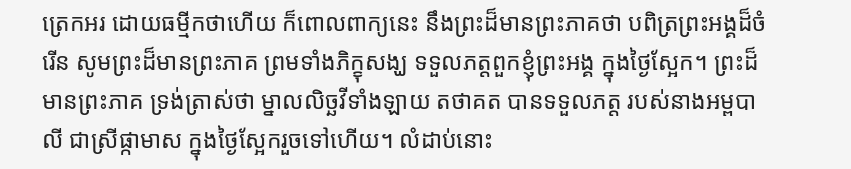ត្រេកអរ ដោយធម្មីកថាហើយ ក៏ពោលពាក្យនេះ នឹងព្រះដ៏មានព្រះភាគថា បពិត្រព្រះអង្គដ៏ចំរើន សូមព្រះដ៏មានព្រះភាគ ព្រមទាំងភិក្ខុសង្ឃ ទទួលភត្តពួកខ្ញុំព្រះអង្គ ក្នុងថ្ងៃស្អែក។ ព្រះដ៏មានព្រះភាគ ទ្រង់ត្រាស់ថា ម្នាលលិច្ឆវីទាំងឡាយ តថាគត បានទទួលភត្ត របស់នាងអម្ពបាលី ជាស្រីផ្កាមាស ក្នុងថ្ងៃស្អែករួចទៅហើយ។ លំដាប់នោះ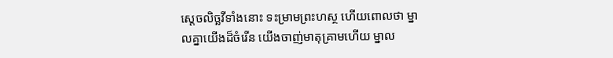ស្តេចលិច្ឆវីទាំងនោះ ទះម្រាមព្រះហស្ថ ហើយពោលថា ម្នាលគ្នាយើងដ៏ចំរើន យើងចាញ់មាតុគ្រាមហើយ ម្នាល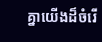គ្នាយើងដ៏ចំរើ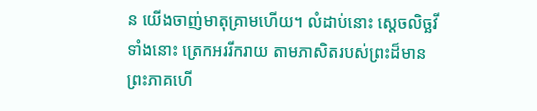ន យើងចាញ់មាតុគ្រាមហើយ។ លំដាប់នោះ ស្តេចលិច្ឆវីទាំងនោះ ត្រេកអររីករាយ តាមភាសិតរបស់ព្រះដ៏មានព្រះភាគហើ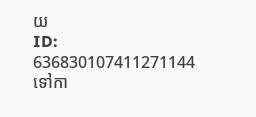យ
ID: 636830107411271144
ទៅកា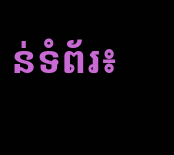ន់ទំព័រ៖